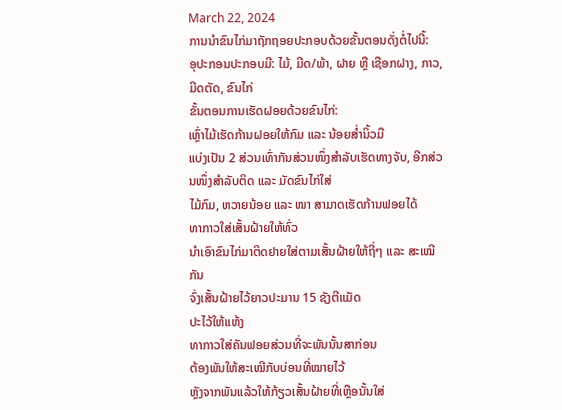March 22, 2024
ການນຳຂົນໄກ່ມາຖັກຖອຍປະກອບດ້ວຍຂັ້ນຕອນດັ່ງຕໍ່ໄປນີ້:
ອຸປະກອນປະກອບມີ: ໄມ້, ມີດ/ພ້າ, ຝາຍ ຫຼື ເຊືອກຝາງ, ກາວ, ມີດຕັດ, ຂົນໄກ່
ຂັ້ນຕອນການເຮັດຝອຍດ້ວຍຂົນໄກ່:
ເຫຼົ່າໄມ້ເຮັດກ້ານຝອຍໃຫ້ກົມ ແລະ ນ້ອຍສໍ່ານິ້ວມື
ແບ່ງເປັນ 2 ສ່ວນເທົ່າກັນສ່ວນໜຶ່ງສຳລັບເຮັດທາງຈັບ, ອີກສ່ວນໜຶ່ງສຳລັບຕິດ ແລະ ມັດຂົນໄກ່ໃສ່
ໄມ້ກົມ, ຫວາຍນ້ອຍ ແລະ ໜາ ສາມາດເຮັດກ້ານຟອຍໄດ້
ທາກາວໃສ່ເສັ້ນຝ້າຍໃຫ້ທົ່ວ
ນຳເອົາຂົນໄກ່ມາຕິດຢາຍໃສ່ຕາມເສັ້ນຝ້າຍໃຫ້ຖີ່ໆ ແລະ ສະເໝີກັນ
ຈົ່ງເສັ້ນຝ້າຍໄວ້ຍາວປະມານ 15 ຊັງຕີແມັດ
ປະໄວ້ໃຫ້ແຫ້ງ
ທາກາວໃສ່ຄັນຟອຍສ່ວນທີ່ຈະພັນນັ້ນສາກ່ອນ
ຕ້ອງພັນໃຫ້ສະເໝີກັບບ່ອນທີ່ໝາຍໄວ້
ຫຼັງຈາກພັນແລ້ວໃຫ້ກ້ຽວເສັ້ນຝ້າຍທີ່ເຫຼືອນັ້ນໃສ່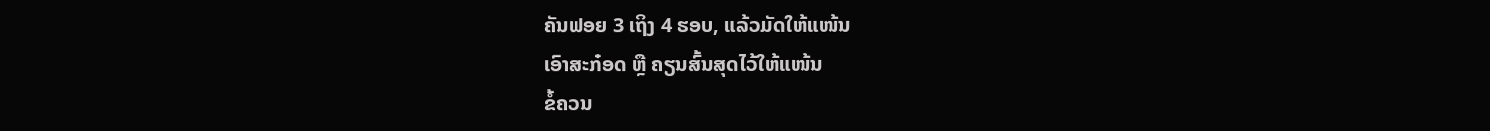ຄັນຟອຍ 3 ເຖິງ 4 ຮອບ, ແລ້ວມັດໃຫ້ແໜ້ນ
ເອົາສະກ໋ອດ ຫຼື ຄຽນສົ້ນສຸດໄວ້ໃຫ້ແໜ້ນ
ຂໍ້ຄວນ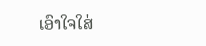ເອົາໃຈໃສ່